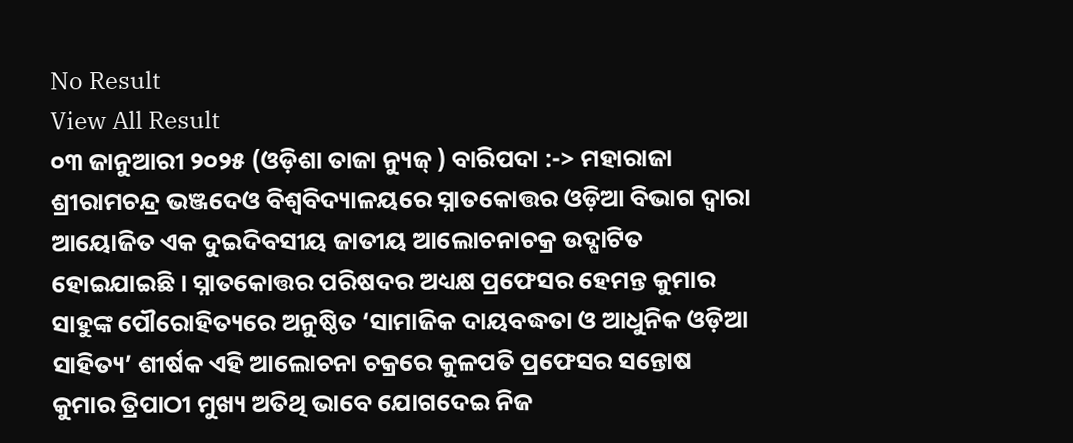No Result
View All Result
୦୩ ଜାନୁଆରୀ ୨୦୨୫ (ଓଡ଼ିଶା ତାଜା ନ୍ୟୁଜ୍ ) ବାରିପଦା :-> ମହାରାଜା ଶ୍ରୀରାମଚନ୍ଦ୍ର ଭଞ୍ଜଦେଓ ବିଶ୍ୱବିଦ୍ୟାଳୟରେ ସ୍ନାତକୋତ୍ତର ଓଡ଼ିଆ ବିଭାଗ ଦ୍ୱାରା ଆୟୋଜିତ ଏକ ଦୁଇଦିବସୀୟ ଜାତୀୟ ଆଲୋଚନାଚକ୍ର ଉଦ୍ଘାଟିତ ହୋଇଯାଇଛି । ସ୍ନାତକୋତ୍ତର ପରିଷଦର ଅଧ୍ୟକ୍ଷ ପ୍ରଫେସର ହେମନ୍ତ କୁମାର ସାହୁଙ୍କ ପୌରୋହିତ୍ୟରେ ଅନୁଷ୍ଠିତ ‘ସାମାଜିକ ଦାୟବଦ୍ଧତା ଓ ଆଧୁନିକ ଓଡ଼ିଆ ସାହିତ୍ୟ’ ଶୀର୍ଷକ ଏହି ଆଲୋଚନା ଚକ୍ରରେ କୁଳପତି ପ୍ରଫେସର ସନ୍ତୋଷ କୁମାର ତ୍ରିପାଠୀ ମୁଖ୍ୟ ଅତିଥି ଭାବେ ଯୋଗଦେଇ ନିଜ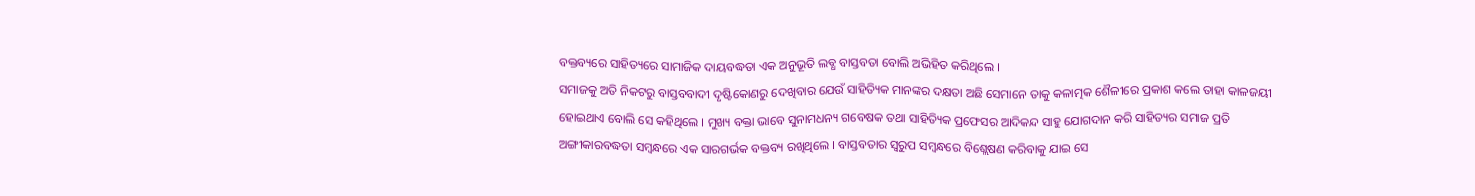ବକ୍ତବ୍ୟରେ ସାହିତ୍ୟରେ ସାମାଜିକ ଦାୟବଦ୍ଧତା ଏକ ଅନୁଭୂତି ଲବ୍ଧ ବାସ୍ତବତା ବୋଲି ଅଭିହିତ କରିଥିଲେ ।
ସମାଜକୁ ଅତି ନିକଟରୁ ବାସ୍ତବବାଦୀ ଦୃଷ୍ଟିକୋଣରୁ ଦେଖିବାର ଯେଉଁ ସାହିତ୍ୟିକ ମାନଙ୍କର ଦକ୍ଷତା ଅଛି ସେମାନେ ତାକୁ କଳାତ୍ମକ ଶୈଳୀରେ ପ୍ରକାଶ କଲେ ତାହା କାଳଜୟୀ ହୋଇଥାଏ ବୋଲି ସେ କହିଥିଲେ । ମୁଖ୍ୟ ବକ୍ତା ଭାବେ ସୁନାମଧନ୍ୟ ଗବେଷକ ତଥା ସାହିତ୍ୟିକ ପ୍ରଫେସର ଆଦିକନ୍ଦ ସାହୁ ଯୋଗଦାନ କରି ସାହିତ୍ୟର ସମାଜ ପ୍ରତି ଅଙ୍ଗୀକାରବଦ୍ଧତା ସମ୍ବନ୍ଧରେ ଏକ ସାରଗର୍ଭକ ବକ୍ତବ୍ୟ ରଖିଥିଲେ । ବାସ୍ତବତାର ସ୍ୱରୁପ ସମ୍ବନ୍ଧରେ ବିଶ୍ଲେଷଣ କରିବାକୁ ଯାଇ ସେ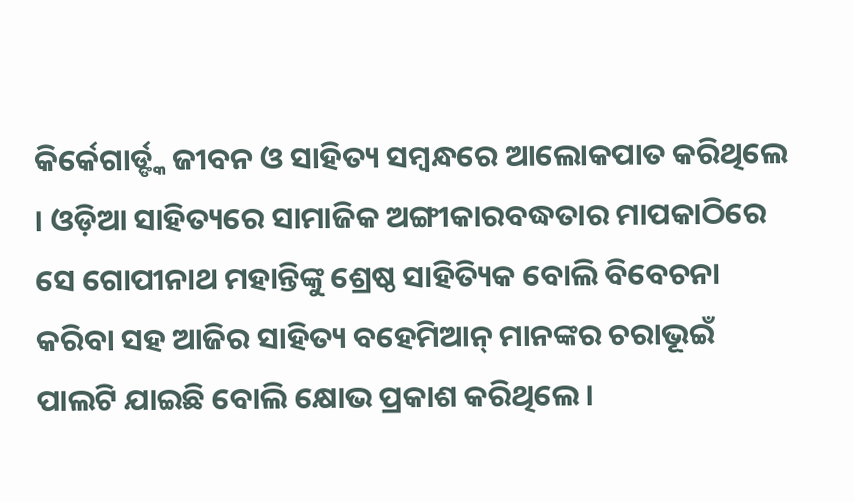କିର୍କେଗାର୍ଡ୍ଙ୍କ ଜୀବନ ଓ ସାହିତ୍ୟ ସମ୍ବନ୍ଧରେ ଆଲୋକପାତ କରିଥିଲେ । ଓଡ଼ିଆ ସାହିତ୍ୟରେ ସାମାଜିକ ଅଙ୍ଗୀକାରବଦ୍ଧତାର ମାପକାଠିରେ ସେ ଗୋପୀନାଥ ମହାନ୍ତିଙ୍କୁ ଶ୍ରେଷ୍ଠ ସାହିତ୍ୟିକ ବୋଲି ବିବେଚନା କରିବା ସହ ଆଜିର ସାହିତ୍ୟ ବହେମିଆନ୍ ମାନଙ୍କର ଚରାଭୂଇଁ ପାଲଟି ଯାଇଛି ବୋଲି କ୍ଷୋଭ ପ୍ରକାଶ କରିଥିଲେ ।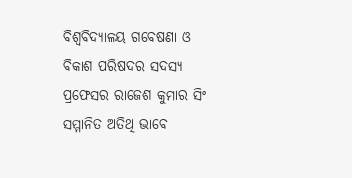ବିଶ୍ୱବିଦ୍ୟାଳୟ ଗବେଷଣା ଓ ବିକାଶ ପରିଷଦର ସଦସ୍ୟ ପ୍ରଫେସର ରାଜେଶ କୁମାର ସିଂ ସମ୍ମାନିତ ଅତିଥି ଭାବେ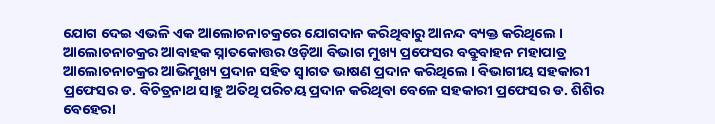ଯୋଗ ଦେଇ ଏଭଳି ଏକ ଆଲୋଚନାଚକ୍ରରେ ଯୋଗଦାନ କରିଥିବାରୁ ଆନନ୍ଦ ବ୍ୟକ୍ତ କରିଥିଲେ । ଆଲୋଚନାଚକ୍ରର ଆବାହକ ସ୍ନାତକୋତ୍ତର ଓଡ଼ିଆ ବିଭାଗ ମୁଖ୍ୟ ପ୍ରଫେସର ବବ୍ରୁବାହନ ମହାପାତ୍ର ଆଲୋଚନାଚକ୍ରର ଆଭିମୁଖ୍ୟ ପ୍ରଦାନ ସହିତ ସ୍ୱାଗତ ଭାଷଣ ପ୍ରଦାନ କରିଥିଲେ । ବିଭାଗୀୟ ସହକାରୀ ପ୍ରଫେସର ଡ. ବିଚିତ୍ରନାଥ ସାହୁ ଅତିଥି ପରିଚୟ ପ୍ରଦାନ କରିଥିବା ବେଳେ ସହକାରୀ ପ୍ରଫେସର ଡ. ଶିଶିର ବେହେରା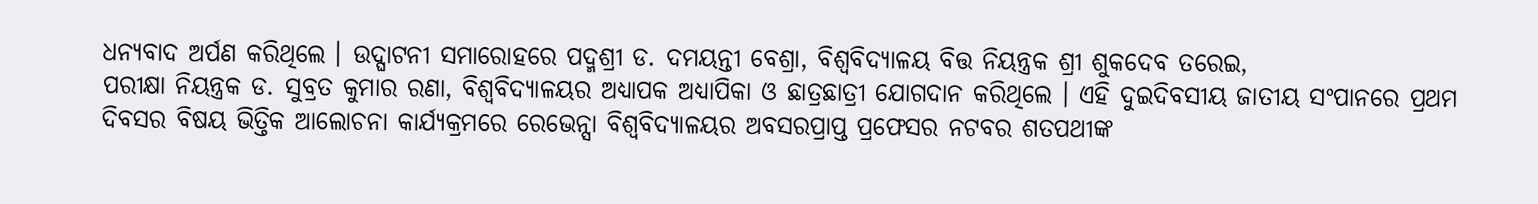ଧନ୍ୟବାଦ ଅର୍ପଣ କରିଥିଲେ । ଉଦ୍ଘାଟନୀ ସମାରୋହରେ ପଦ୍ମଶ୍ରୀ ଡ. ଦମୟନ୍ତୀ ବେଶ୍ରା, ବିଶ୍ୱବିଦ୍ୟାଳୟ ବିତ୍ତ ନିୟନ୍ତ୍ରକ ଶ୍ରୀ ଶୁକଦେବ ତରେଇ,
ପରୀକ୍ଷା ନିୟନ୍ତ୍ରକ ଡ. ସୁବ୍ରତ କୁମାର ରଣା, ବିଶ୍ୱବିଦ୍ୟାଳୟର ଅଧ୍ୟାପକ ଅଧ୍ୟାପିକା ଓ ଛାତ୍ରଛାତ୍ରୀ ଯୋଗଦାନ କରିଥିଲେ । ଏହି ଦୁଇଦିବସୀୟ ଜାତୀୟ ସଂପାନରେ ପ୍ରଥମ ଦିବସର ବିଷୟ ଭିତ୍ତିକ ଆଲୋଚନା କାର୍ଯ୍ୟକ୍ରମରେ ରେଭେନ୍ସା ବିଶ୍ୱବିଦ୍ୟାଳୟର ଅବସରପ୍ରାପ୍ତ ପ୍ରଫେସର ନଟବର ଶତପଥୀଙ୍କ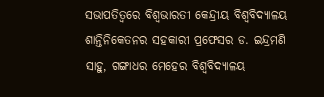ସଭାପତିତ୍ୱରେ ବିଶ୍ୱଭାରତୀ କେନ୍ଦ୍ରୀୟ ବିଶ୍ୱବିଦ୍ୟାଳୟ ଶାନ୍ତିନିକେତନର ସହକାରୀ ପ୍ରଫେସର ଡ. ଇନ୍ଦ୍ରମଣି ସାହୁ, ଗଙ୍ଗାଧର ମେହେର ବିଶ୍ୱବିଦ୍ୟାଳୟ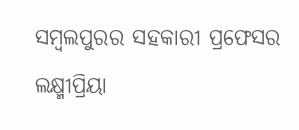ସମ୍ବଲପୁରର ସହକାରୀ ପ୍ରଫେସର ଲକ୍ଷ୍ମୀପ୍ରିୟା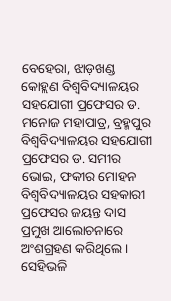ବେହେରା, ଝାଡ଼ଖଣ୍ଡ କୋହ୍ଲଣ ବିଶ୍ୱବିଦ୍ୟାଳୟର ସହଯୋଗୀ ପ୍ରଫେସର ଡ. ମନୋଜ ମହାପାତ୍ର, ବ୍ରହ୍ମପୁର ବିଶ୍ୱବିଦ୍ୟାଳୟର ସହଯୋଗୀ ପ୍ରଫେସର ଡ. ସମୀର ଭୋଇ, ଫକୀର ମୋହନ ବିଶ୍ୱବିଦ୍ୟାଳୟର ସହକାରୀ ପ୍ରଫେସର ଜୟନ୍ତ ଦାସ ପ୍ରମୁଖ ଆଲୋଚନାରେ ଅଂଶଗ୍ରହଣ କରିଥିଲେ ।
ସେହିଭଳି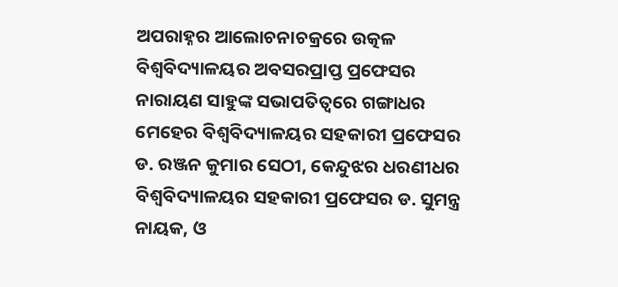ଅପରାହ୍ନର ଆଲୋଚନାଚକ୍ରରେ ଉତ୍କଳ ବିଶ୍ୱବିଦ୍ୟାଳୟର ଅବସରପ୍ରାପ୍ତ ପ୍ରଫେସର ନାରାୟଣ ସାହୁଙ୍କ ସଭାପତିତ୍ୱରେ ଗଙ୍ଗାଧର ମେହେର ବିଶ୍ୱବିଦ୍ୟାଳୟର ସହକାରୀ ପ୍ରଫେସର ଡ. ରଞ୍ଜନ କୁମାର ସେଠୀ, କେନ୍ଦୁଝର ଧରଣୀଧର ବିଶ୍ୱବିଦ୍ୟାଳୟର ସହକାରୀ ପ୍ରଫେସର ଡ. ସୁମନ୍ତ୍ର ନାୟକ, ଓ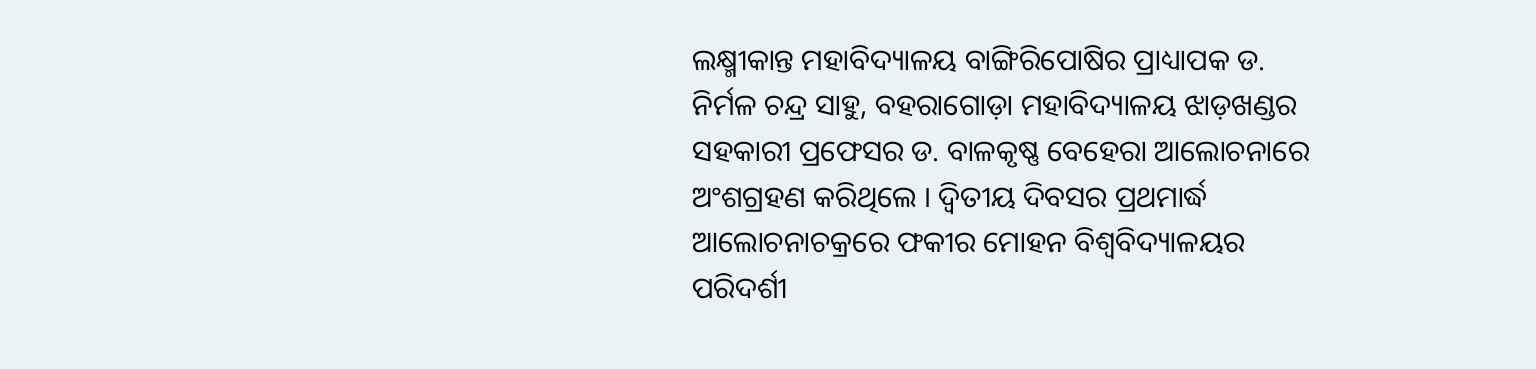ଲକ୍ଷ୍ମୀକାନ୍ତ ମହାବିଦ୍ୟାଳୟ ବାଙ୍ଗିରିପୋଷିର ପ୍ରାଧ୍ୟାପକ ଡ. ନିର୍ମଳ ଚନ୍ଦ୍ର ସାହୁ, ବହରାଗୋଡ଼ା ମହାବିଦ୍ୟାଳୟ ଝାଡ଼ଖଣ୍ଡର ସହକାରୀ ପ୍ରଫେସର ଡ. ବାଳକୃଷ୍ଣ ବେହେରା ଆଲୋଚନାରେ ଅଂଶଗ୍ରହଣ କରିଥିଲେ । ଦ୍ୱିତୀୟ ଦିବସର ପ୍ରଥମାର୍ଦ୍ଧ ଆଲୋଚନାଚକ୍ରରେ ଫକୀର ମୋହନ ବିଶ୍ୱବିଦ୍ୟାଳୟର ପରିଦର୍ଶୀ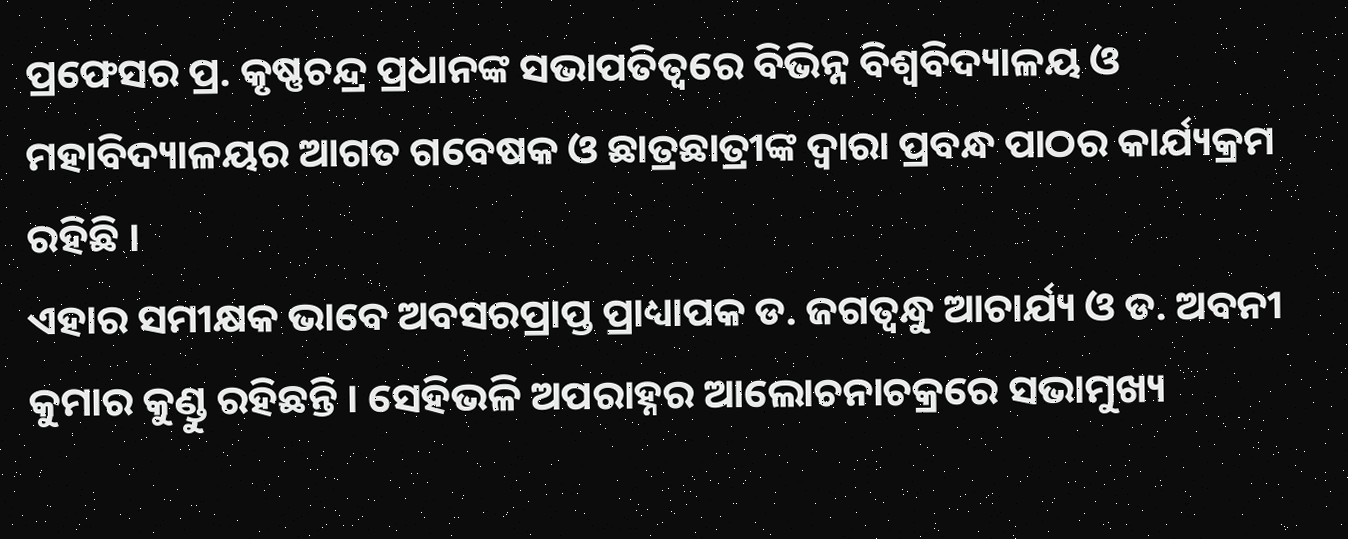ପ୍ରଫେସର ପ୍ର. କୃଷ୍ଣଚନ୍ଦ୍ର ପ୍ରଧାନଙ୍କ ସଭାପତିତ୍ୱରେ ବିଭିନ୍ନ ବିଶ୍ୱବିଦ୍ୟାଳୟ ଓ ମହାବିଦ୍ୟାଳୟର ଆଗତ ଗବେଷକ ଓ ଛାତ୍ରଛାତ୍ରୀଙ୍କ ଦ୍ୱାରା ପ୍ରବନ୍ଧ ପାଠର କାର୍ଯ୍ୟକ୍ରମ ରହିଛି ।
ଏହାର ସମୀକ୍ଷକ ଭାବେ ଅବସରପ୍ରାପ୍ତ ପ୍ରାଧ୍ୟାପକ ଡ. ଜଗତ୍ବନ୍ଧୁ ଆଚାର୍ଯ୍ୟ ଓ ଡ. ଅବନୀ କୁମାର କୁଣ୍ଡୁ ରହିଛନ୍ତି । ସେହିଭଳି ଅପରାହ୍ନର ଆଲୋଚନାଚକ୍ରରେ ସଭାମୁଖ୍ୟ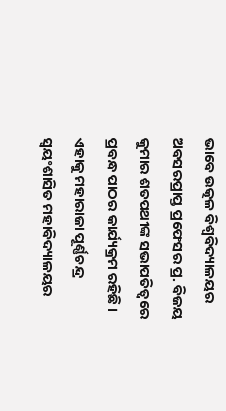ଭାବେ ଉତ୍କଳ ବିଶ୍ୱବିଦ୍ୟାଳୟର ଅବସରପ୍ରାପ୍ତ ପ୍ରଫେସର ପ୍ର. ବିଜୟ କୁମାର ଶତପଥୀଙ୍କ ସଭାପତିତ୍ୱରେ ପ୍ରବନ୍ଧ ପାଠର କାର୍ଯ୍ୟକ୍ରମ ରହିଛି । ଏହାକୁ ମହାରାଜା ପୂର୍ଣ୍ଣଚନ୍ଦ୍ର ସ୍ୱୟଂଶାସିତ ମହାବିଦ୍ୟାଳୟର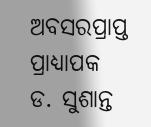ଅବସରପ୍ରାପ୍ତ ପ୍ରାଧ୍ୟାପକ ଡ. ସୁଶାନ୍ତ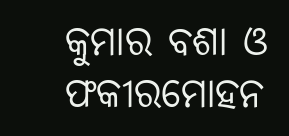କୁମାର ବଶା ଓ ଫକୀରମୋହନ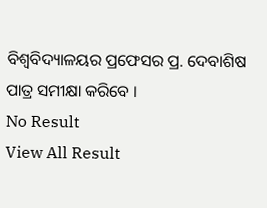ବିଶ୍ୱବିଦ୍ୟାଳୟର ପ୍ରଫେସର ପ୍ର. ଦେବାଶିଷ ପାତ୍ର ସମୀକ୍ଷା କରିବେ ।
No Result
View All Result